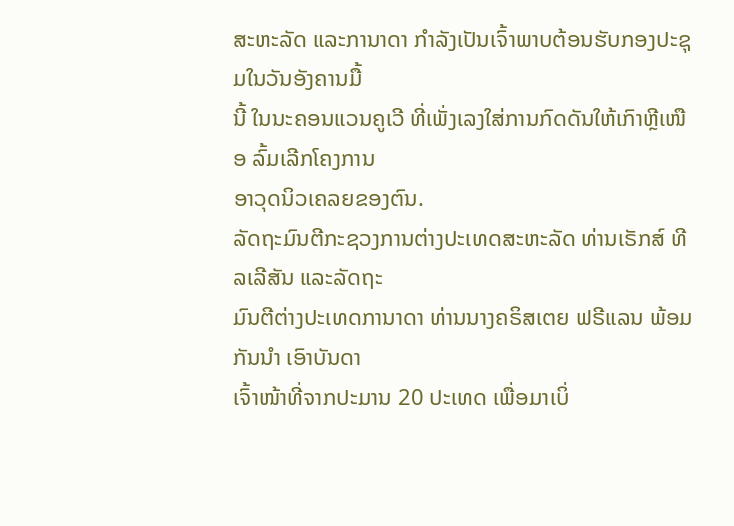ສະຫະລັດ ແລະການາດາ ກຳລັງເປັນເຈົ້າພາບຕ້ອນຮັບກອງປະຊຸມໃນວັນອັງຄານມື້
ນີ້ ໃນນະຄອນແວນຄູເວີ ທີ່ເພັ່ງເລງໃສ່ການກົດດັນໃຫ້ເກົາຫຼີເໜືອ ລົ້ມເລີກໂຄງການ
ອາວຸດນິວເຄລຍຂອງຕົນ.
ລັດຖະມົນຕີກະຊວງການຕ່າງປະເທດສະຫະລັດ ທ່ານເຣັກສ໌ ທີລເລີສັນ ແລະລັດຖະ
ມົນຕີຕ່າງປະເທດການາດາ ທ່ານນາງຄຣິສເຕຍ ຟຣີແລນ ພ້ອມກັນນຳ ເອົາບັນດາ
ເຈົ້າໜ້າທີ່ຈາກປະມານ 20 ປະເທດ ເພື່ອມາເບິ່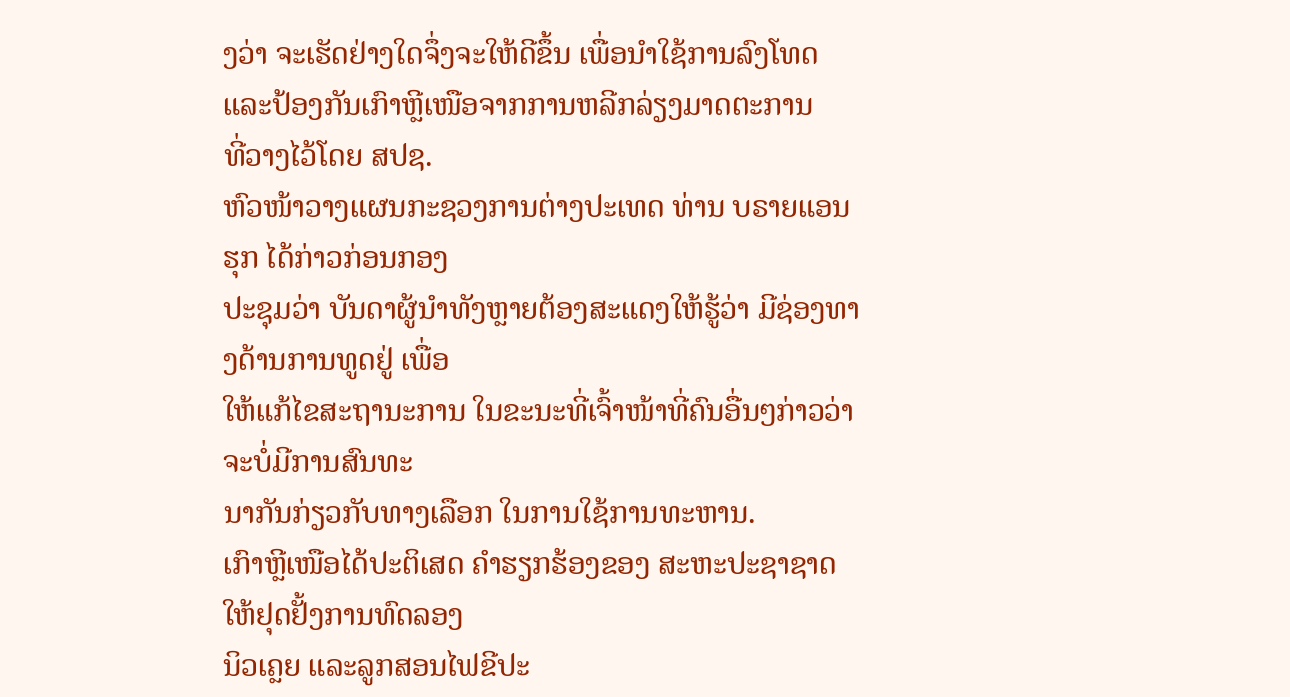ງວ່າ ຈະເຮັດຢ່າງໃດຈຶ່ງຈະໃຫ້ດີຂຶ້ນ ເພື່ອນຳໃຊ້ການລົງໂທດ ແລະປ້ອງກັນເກົາຫຼີເໜືອຈາກການຫລີກລ່ຽງມາດຕະການ
ທີ່ວາງໄວ້ໂດຍ ສປຊ.
ຫົວໜ້າວາງແຜນກະຊວງການຕ່າງປະເທດ ທ່ານ ບຣາຍແອນ ຮຸກ ໄດ້ກ່າວກ່ອນກອງ
ປະຊຸມວ່າ ບັນດາຜູ້ນຳທັງຫຼາຍຕ້ອງສະແດງໃຫ້ຮູ້ວ່າ ມີຊ່ອງທາງດ້ານການທູດຢູ່ ເພື່ອ
ໃຫ້ແກ້ໄຂສະຖານະການ ໃນຂະນະທີ່ເຈົ້າໜ້າທີ່ຄົນອື່ນໆກ່າວວ່າ ຈະບໍ່ມີການສົນທະ
ນາກັນກ່ຽວກັບທາງເລືອກ ໃນການໃຊ້ການທະຫານ.
ເກົາຫຼີເໜືອໄດ້ປະຕິເສດ ຄຳຮຽກຮ້ອງຂອງ ສະຫະປະຊາຊາດ ໃຫ້ຢຸດຢັ້ງການທົດລອງ
ນິວເຄຼຍ ແລະລູກສອນໄຟຂີປະ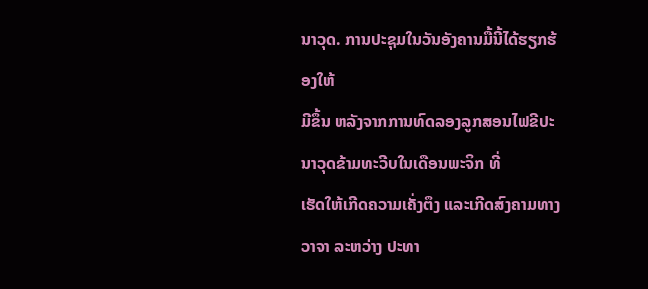ນາວຸດ. ການປະຊຸມໃນວັນອັງຄານມື້ນີ້ໄດ້ຮຽກຮ້ອງໃຫ້
ມີຂຶ້ນ ຫລັງຈາກການທົດລອງລູກສອນໄຟຂີປະນາວຸດຂ້າມທະວີບໃນເດືອນພະຈິກ ທີ່
ເຮັດໃຫ້ເກີດຄວາມເຄັ່ງຕຶງ ແລະເກີດສົງຄາມທາງວາຈາ ລະຫວ່າງ ປະທາ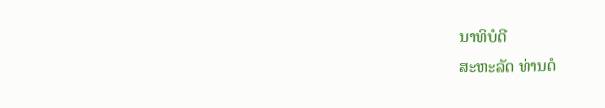ນາທິບໍດີ
ສະຫະລັດ ທ່ານດໍ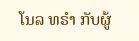ໂນລ ທຣໍາ ກັບຜູ້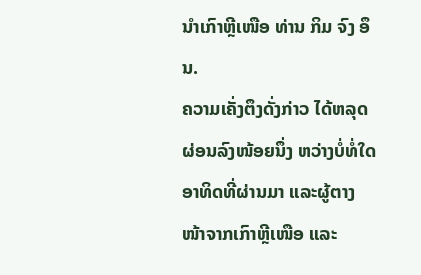ນຳເກົາຫຼີເໜືອ ທ່ານ ກິມ ຈົງ ອຶນ.
ຄວາມເຄັ່ງຕຶງດັ່ງກ່າວ ໄດ້ຫລຸດຜ່ອນລົງໜ້ອຍນຶ່ງ ຫວ່າງບໍ່ທໍ່ໃດອາທິດທີ່ຜ່ານມາ ແລະຜູ້ຕາງໜ້າຈາກເກົາຫຼີເໜືອ ແລະ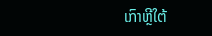ເກົາຫຼີໃຕ້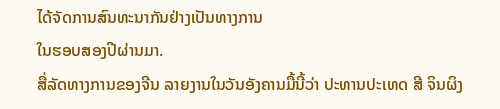ໄດ້ຈັດການສົນທະນາກັນຢ່າງເປັນທາງການ
ໃນຮອບສອງປີຜ່ານມາ.
ສື່ລັດທາງການຂອງຈີນ ລາຍງານໃນວັນອັງຄານມື້ນີ້ວ່າ ປະທານປະເທດ ສີ ຈິນຜິງ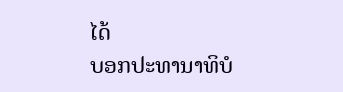ໄດ້
ບອກປະທານາທິບໍ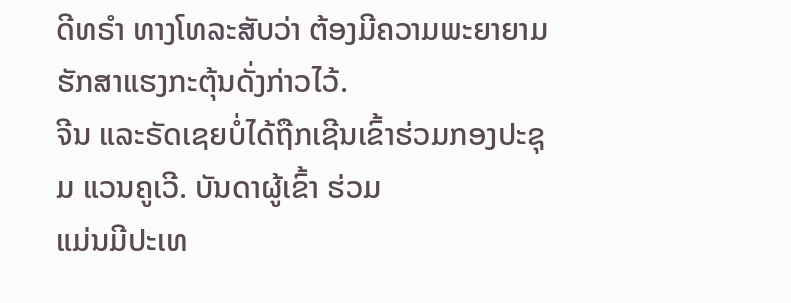ດີທຣໍາ ທາງໂທລະສັບວ່າ ຕ້ອງມີຄວາມພະຍາຍາມຮັກສາແຮງກະຕຸ້ນດັ່ງກ່າວໄວ້.
ຈີນ ແລະຣັດເຊຍບໍ່ໄດ້ຖືກເຊີນເຂົ້າຮ່ວມກອງປະຊຸມ ແວນຄູເວີ. ບັນດາຜູ້ເຂົ້າ ຮ່ວມ
ແມ່ນມີປະເທ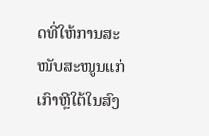ດທີ່ໃຫ້ການສະໜັບສະໜູນແກ່ເກົາຫຼີໃຕ້ໃນສົງ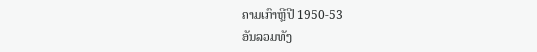ຄາມເກົາຫຼີປີ 1950-53
ອັນລວມທັງ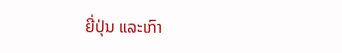ຍີ່ປຸ່ນ ແລະເກົາ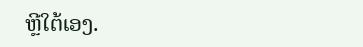ຫຼີໃຕ້ເອງ.